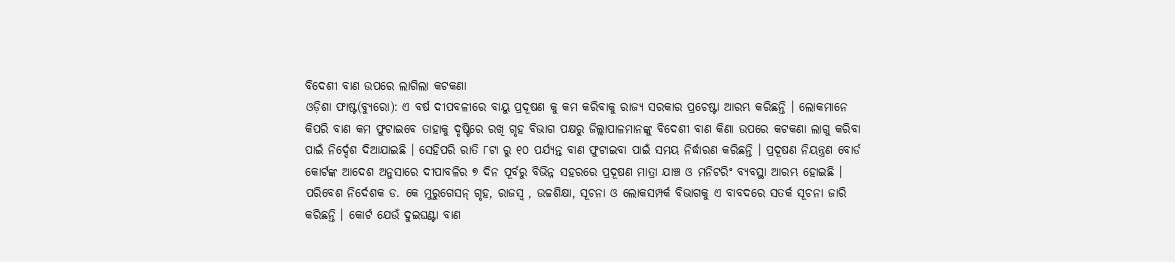ବିଦେଶୀ ବାଣ ଉପରେ ଲାଗିଲା କଟକଣା
ଓଡ଼ିଶା ଫାଷ୍ଟ(ବ୍ୟୁରୋ): ଏ ବର୍ଷ ଦୀପବଳୀରେ ବାୟୁ ପ୍ରଦୂଷଣ କୁ କମ କରିବାକୁ ରାଜ୍ୟ ସରକାର ପ୍ରଚେଷ୍ଟା ଆରମ୍ଭ କରିଛନ୍ତି । ଲୋକମାନେ କିପରି ବାଣ କମ ଫୁଟାଇବେ ତାହାକୁ ଦୃଷ୍ଟିରେ ରଖି ଗୃହ ବିଭାଗ ପକ୍ଷରୁ ଜିଲ୍ଲାପାଳମାନଙ୍କୁ ବିଦେଶୀ ବାଣ କିଣା ଉପରେ କଟକଣା ଲାଗୁ କରିବା ପାଇଁ ନିର୍ଦ୍ଦେଶ ଦିଆଯାଇଛି । ସେହିପରି ରାତି ୮ଟା ରୁ ୧୦ ପର୍ଯ୍ୟନ୍ତ ବାଣ ଫୁଟାଇବା ପାଇଁ ସମୟ ନିର୍ଦ୍ଧାରଣ କରିଛନ୍ତି । ପ୍ରଦୂଷଣ ନିୟନ୍ତ୍ରଣ ବୋର୍ଡ କୋର୍ଟଙ୍କ ଆଦେଶ ଅନୁସାରେ ଦୀପାବଳିର ୭ ଦିନ ପୂର୍ବରୁ ବିଭିନ୍ନ ସହରରେ ପ୍ରଦୂଷଣ ମାତ୍ରା ଯାଞ୍ଚ ଓ ମନିଟରିଂ ବ୍ୟବସ୍ଥା ଆରମ୍ଭ ହୋଇଛି ।
ପରିବେଶ ନିର୍ଦେଶକ ଡ. କେ ମୁରୁଗେସନ୍ ଗୃହ, ରାଜସ୍ଵ , ଉଚ୍ଚଶିକ୍ଷା, ସୂଚନା ଓ ଲୋକସମ୍ପର୍କ ବିଭାଗକୁ ଏ ବାବଦରେ ସତର୍କ ସୂଚନା ଜାରି କରିଛନ୍ତି । କୋର୍ଟ ଯେଉଁ ଦୁଇଘଣ୍ଟା ବାଣ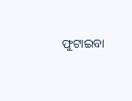ଫୁଟାଇବା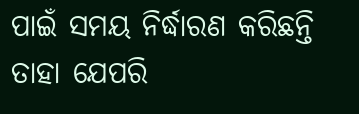ପାଇଁ ସମୟ ନିର୍ଦ୍ଧାରଣ କରିଛନ୍ତି ତାହା ଯେପରି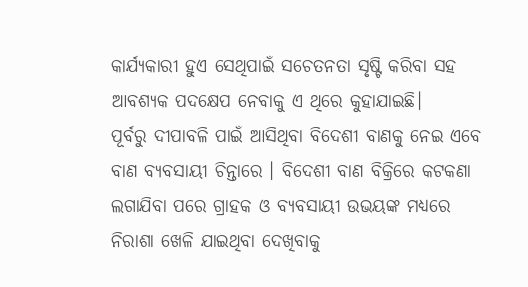କାର୍ଯ୍ୟକାରୀ ହୁଏ ସେଥିପାଇଁ ସଚେତନତା ସୃଷ୍ଟି କରିବା ସହ ଆବଶ୍ୟକ ପଦକ୍ଷେପ ନେବାକୁ ଏ ଥିରେ କୁହାଯାଇଛି।
ପୂର୍ବରୁ ଦୀପାବଳି ପାଇଁ ଆସିଥିବା ବିଦେଶୀ ବାଣକୁ ନେଇ ଏବେ ବାଣ ବ୍ୟବସାୟୀ ଚିନ୍ତାରେ । ବିଦେଶୀ ବାଣ ବିକ୍ରିରେ କଟକଣା ଲଗାଯିବା ପରେ ଗ୍ରାହକ ଓ ବ୍ୟବସାୟୀ ଉଭୟଙ୍କ ମଧ୍ୟରେ ନିରାଶା ଖେଳି ଯାଇଥିବା ଦେଖିବାକୁ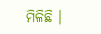ମିଳିଛି ।